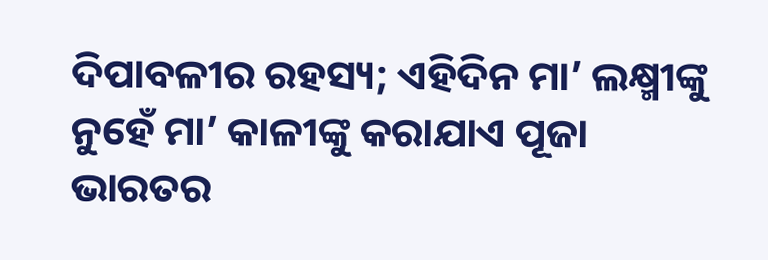ଦିପାବଳୀର ରହସ୍ୟ; ଏହିଦିନ ମା’ ଲକ୍ଷ୍ମୀଙ୍କୁ ନୁହେଁ ମା’ କାଳୀଙ୍କୁ କରାଯାଏ ପୂଜା
ଭାରତର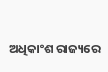ଅଧିକାଂଶ ରାଜ୍ୟରେ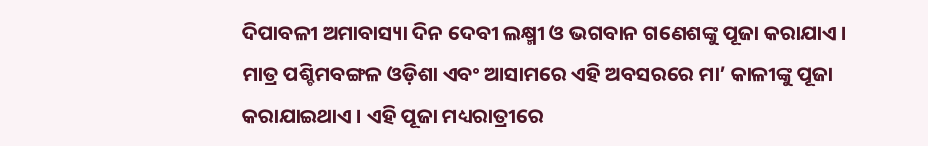ଦିପାବଳୀ ଅମାବାସ୍ୟା ଦିନ ଦେବୀ ଲକ୍ଷ୍ମୀ ଓ ଭଗବାନ ଗଣେଶଙ୍କୁ ପୂଜା କରାଯାଏ । ମାତ୍ର ପଶ୍ଚିମବଙ୍ଗଳ ଓଡ଼ିଶା ଏବଂ ଆସାମରେ ଏହି ଅବସରରେ ମା’ କାଳୀଙ୍କୁ ପୂଜା କରାଯାଇଥାଏ । ଏହି ପୂଜା ମଧ୍ୟରାତ୍ରୀରେ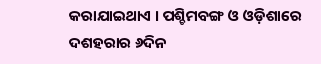କରାଯାଇଥାଏ । ପଶ୍ଚିମବଙ୍ଗ ଓ ଓଡ଼ିଶାରେ ଦଶହରାର ୬ଦିନ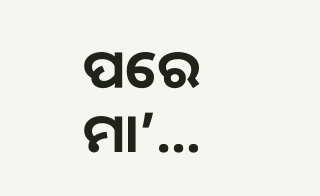ପରେ ମା’…